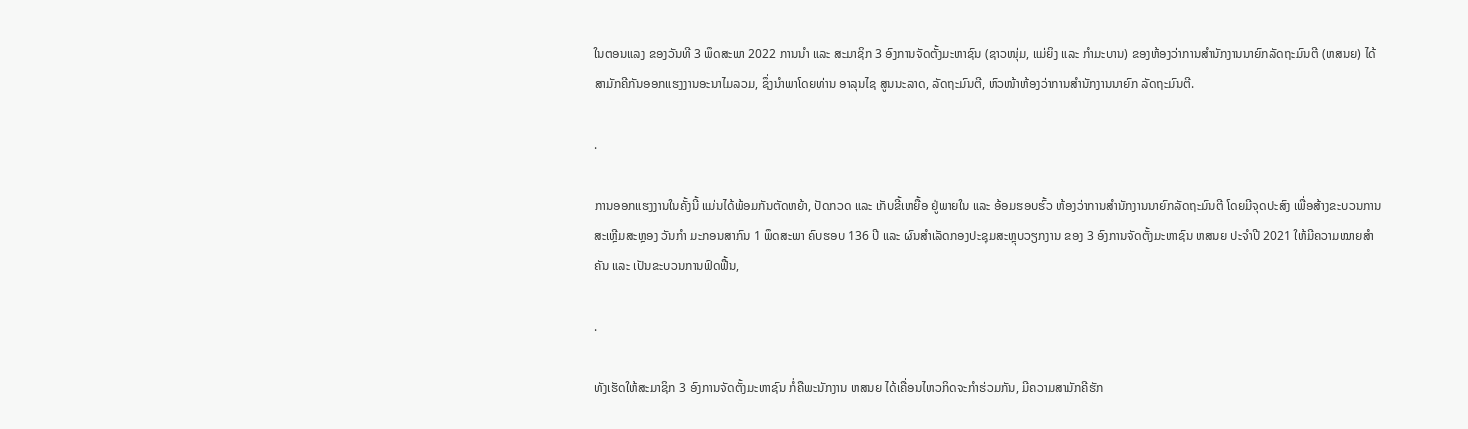ໃນຕອນແລງ ຂອງວັນທີ 3 ພຶດສະພາ 2022 ການນຳ ແລະ ສະມາຊິກ 3 ອົງການຈັດຕັ້ງມະຫາຊົນ (ຊາວໜຸ່ມ, ແມ່ຍິງ ແລະ ກຳມະບານ) ຂອງຫ້ອງວ່າການສຳນັກງານນາຍົກລັດຖະມົນຕີ (ຫສນຍ) ໄດ້ສາມັກຄີກັນອອກແຮງງານອະນາໄມລວມ, ຊຶ່ງນໍາພາໂດຍທ່ານ ອາລຸນໄຊ ສູນນະລາດ, ລັດຖະມົນຕີ, ຫົວໜ້າຫ້ອງວ່າການສຳນັກງານນາຍົກ ລັດຖະມົນຕີ.

.

ການອອກແຮງງານໃນຄັ້ງນີ້ ແມ່ນໄດ້ພ້ອມກັນຕັດຫຍ້າ, ປັດກວດ ແລະ ເກັບຂີ້ເຫຍື້ອ ຢູ່ພາຍໃນ ແລະ ອ້ອມຮອບຮົ້ວ ຫ້ອງວ່າການສຳນັກງານນາຍົກລັດຖະມົນຕີ ໂດຍມີຈຸດປະສົງ ເພື່ອສ້າງຂະບວນການສະເຫຼີມສະຫຼອງ ວັນກຳ ມະກອນສາກົນ 1 ພຶດສະພາ ຄົບຮອບ 136 ປີ ແລະ ຜົນສຳເລັດກອງປະຊຸມສະຫຼຸບວຽກງານ ຂອງ 3 ອົງການຈັດຕັ້ງມະຫາຊົນ ຫສນຍ ປະຈຳປີ 2021 ໃຫ້ມີຄວາມໝາຍສຳຄັນ ແລະ ເປັນຂະບວນການຟົດຟື້ນ,

.

ທັງເຮັດໃຫ້ສະມາຊິກ 3 ອົງການຈັດຕັ້ງມະຫາຊົນ ກໍ່ຄືພະນັກງານ ຫສນຍ ໄດ້ເຄື່ອນໄຫວກິດຈະກຳຮ່ວມກັນ, ມີຄວາມສາມັກຄີຮັກ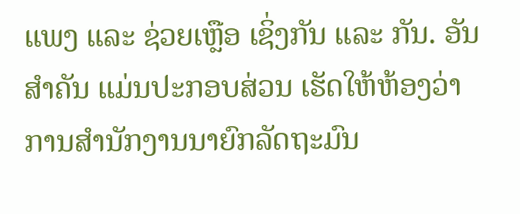ແພງ ແລະ ຊ່ວຍເຫຼືອ ເຊິ່ງກັນ ແລະ ກັນ. ອັນສຳຄັນ ແມ່ນປະກອບສ່ວນ ເຮັດໃຫ້ຫ້ອງວ່າການສຳນັກງານນາຍົກລັດຖະມົນ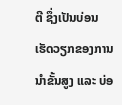ຕີ ຊຶ່ງເປັນບ່ອນເຮັດວຽກຂອງການນຳຂັ້ນສູງ ແລະ ບ່ອ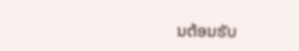ນຕ້ອນຮັບ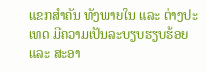ແຂກສຳຄັນ ທັງພາຍໃນ ແລະ ຕ່າງປະເທດ ມີຄວາມເປັນລະບຽບຮຽບຮ້ອຍ ແລະ ສະອາ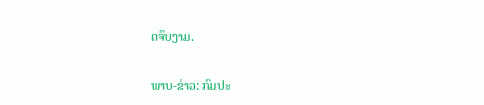ດຈົບງາມ.

ພາບ-ຂ່າວ: ກົມປະ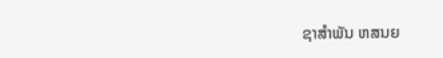ຊາສຳພັນ ຫສນຍ